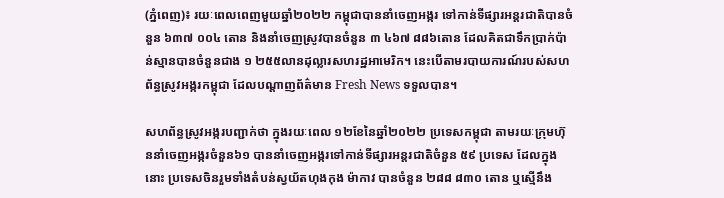(ភ្នំពេញ)៖ រយៈពេលពេញមួយឆ្នាំ២០២២ កម្ពុជាបាននាំចេញអង្ករ ទៅកាន់ទីផ្សារអន្តរជាតិបានចំនួន ៦៣៧ ០០៤ តោន និងនាំចេញស្រូវបានចំនួន ៣ ៤៦៧ ៨៨៦តោន ដែលគិតជាទឹកប្រាក់ប៉ាន់ស្មានបានចំនួនជាង ១ ២៥៥លានដុល្លារសហរដ្ឋអាមេរិក។ នេះបើតាមរបាយការណ៍របស់សហព័ន្ធស្រូវអង្ករកម្ពុជា ដែលបណ្តាញព័ត៌មាន Fresh News ទទួលបាន។

សហព័ន្ធស្រូវអង្ករបញ្ជាក់ថា ក្នុងរយៈពេល ១២ខែនៃឆ្នាំ២០២២ ប្រទេសកម្ពុជា តាមរយៈក្រុមហ៊ុននាំចេញអង្ករចំនួន៦១ បាននាំចេញអង្ករទៅកាន់ទីផ្សារអន្តរជាតិចំនួន ៥៩ ប្រទេស ដែលក្នុងនោះ ប្រទេសចិនរួមទាំងតំបន់ស្វយ័តហុងកុង ម៉ាកាវ បានចំនួន ២៨៨ ៨៣០ តោន ឬស្មើនឹង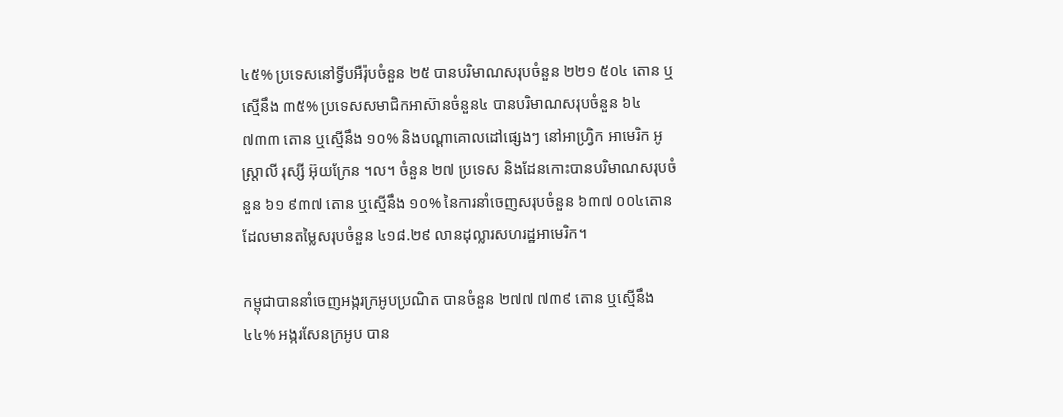៤៥% ប្រទេសនៅទ្វីបអឺរ៉ុបចំនួន ២៥ បានបរិមាណសរុបចំនួន ២២១ ៥០៤ តោន ឬស្មើនឹង ៣៥% ប្រទេសសមាជិកអាស៊ានចំនួន៤ បានបរិមាណសរុបចំនួន ៦៤ ៧៣៣ តោន ឬស្មើនឹង ១០% និងបណ្តាគោលដៅផ្សេងៗ នៅអាហ្វ្រិក អាមេរិក អូស្ត្រាលី រុស្សី អ៊ុយក្រែន ។ល។ ចំនួន ២៧ ប្រទេស និងដែនកោះបានបរិមាណសរុបចំនួន ៦១ ៩៣៧ តោន ឬស្មើនឹង ១០% នៃការនាំចេញសរុបចំនួន ៦៣៧ ០០៤តោន ដែលមានតម្លៃសរុបចំនួន ៤១៨.២៩ លានដុល្លារសហរដ្ឋអាមេរិក។

កម្ពុជាបាននាំចេញអង្ករក្រអូបប្រណិត បានចំនួន ២៧៧ ៧៣៩ តោន ឬស្មើនឹង ៤៤% អង្ករសែនក្រអូប បាន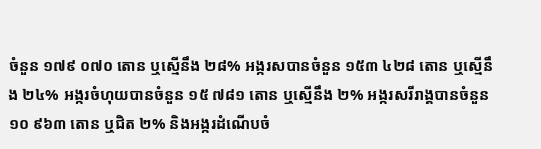ចំនួន ១៧៩ ០៧០ តោន ឬស្មើនឹង ២៨% អង្ករសបានចំនួន ១៥៣ ៤២៨ តោន ឬស្មើនឹង ២៤% អង្ករចំហុយបានចំនួន ១៥ ៧៨១ តោន ឬស្មើនឹង ២% អង្ករសរីរាង្គបានចំនួន ១០ ៩៦៣ តោន ឬជិត ២% និងអង្ករដំណើបចំ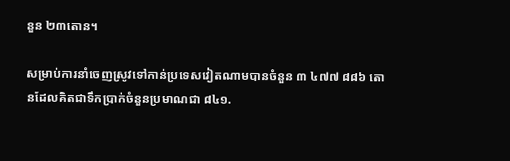នួន ២៣តោន។

សម្រាប់ការនាំចេញស្រូវទៅកាន់ប្រទេសវៀតណាមបានចំនួន ៣ ៤៧៧ ៨៨៦ តោនដែលគិតជាទឹកប្រាក់ចំនួនប្រមាណជា ៨៤១.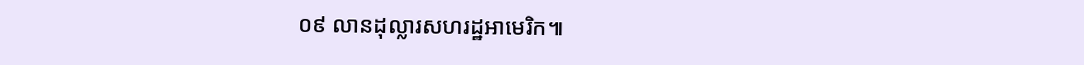០៩ លានដុល្លារសហរដ្ឋអាមេរិក៕